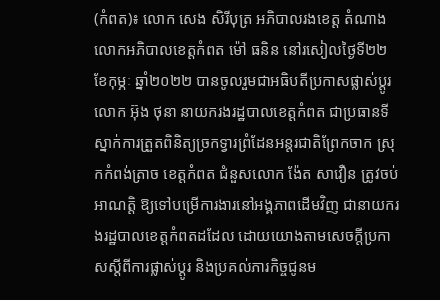(កំពត)៖ លោក សេង សិរីបុត្រ អភិបាលរងខេត្ត តំណាងលោកអភិបាលខេត្តកំពត ម៉ៅ ធនិន នៅរសៀលថ្ងៃទី២២ ខែកុម្ភៈ ឆ្នាំ២០២២ បានចូលរួមជាអធិបតីប្រកាសផ្លាស់ប្ដូរ លោក អ៊ុង ថុនា នាយករងរដ្ឋបាលខេត្តកំពត ជាប្រធានទីស្នាក់ការត្រួតពិនិត្យច្រកទ្វារព្រំដែនអន្តរជាតិព្រែកចាក ស្រុកកំពង់ត្រាច ខេត្តកំពត ជំនួសលោក ង៉ែត សាវឿន ត្រូវចប់អាណត្តិ ឱ្យទៅបម្រើការងារនៅអង្គភាពដើមវិញ ជានាយករងរដ្ឋបាលខេត្តកំពតដដែល ដោយយោងតាមសេចក្តីប្រកាសស្តីពីការផ្លាស់ប្តូរ និងប្រគល់ភារកិច្ចជូនម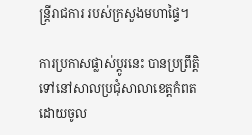ន្ត្រីរាជការ របស់ក្រសួងមហាផ្ទៃ។

ការប្រកាសផ្លាស់ប្ដូរនេះ បានប្រព្រឹត្តិទៅនៅសាលប្រជុំសាលាខេត្តកំពត ដោយចូល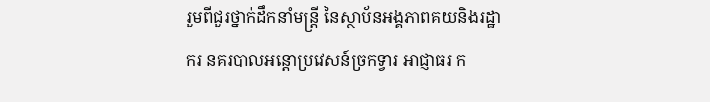រួមពីជួរថ្នាក់ដឹកនាំមន្ត្រី នៃស្ថាប័នអង្គភាពគយនិងរដ្ឋាករ នគរបាលអន្តោប្រវេសន៍ច្រកទ្វារ អាជ្ញាធរ ក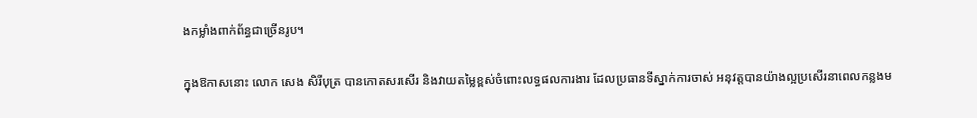ងកម្លាំងពាក់ព័ន្ធជាច្រើនរូប។

ក្នុងឱកាសនោះ លោក សេង សិរីបុត្រ បានកោតសរសើរ និងវាយតម្លៃខ្ពស់ចំពោះលទ្ធផលការងារ ដែលប្រធានទីស្នាក់ការចាស់ អនុវត្តបានយ៉ាងល្អប្រសើរនាពេលកន្លងម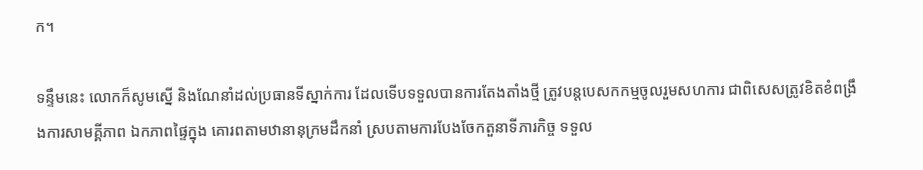ក។

ទន្ទឹមនេះ លោកក៏សូមស្នើ និងណែនាំដល់ប្រធានទីស្នាក់ការ ដែលទើបទទួលបានការតែងតាំងថ្មី ត្រូវបន្តបេសកកម្មចូលរួមសហការ ជាពិសេសត្រូវខិតខំពង្រឹងការសាមគ្គីភាព ឯកភាពផ្ទៃក្នុង គោរពតាមឋានានុក្រមដឹកនាំ ស្របតាមការបែងចែកតួនាទីភារកិច្ច ទទួល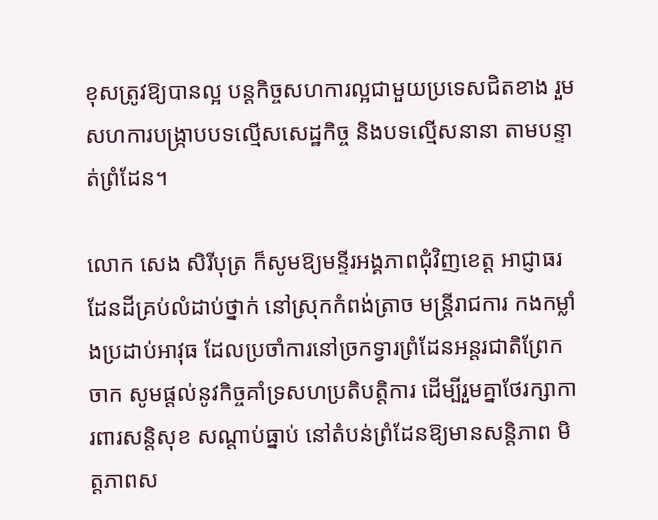ខុសត្រូវឱ្យបានល្អ បន្តកិច្ចសហការល្អជាមួយប្រទេសជិតខាង រួមសហការបង្ក្រាបបទល្មើសសេដ្ឋកិច្ច និងបទល្មើសនានា តាមបន្ទាត់ព្រំដែន។

លោក សេង សិរីបុត្រ ក៏សូមឱ្យមន្ទីរអង្គភាពជុំវិញខេត្ត អាជ្ញាធរដែនដីគ្រប់លំដាប់ថ្នាក់ នៅស្រុកកំពង់ត្រាច មន្ត្រីរាជការ កងកម្លាំងប្រដាប់អាវុធ ដែលប្រចាំការនៅច្រកទ្វារព្រំដែនអន្តរជាតិព្រែកចាក សូមផ្តល់នូវកិច្ចគាំទ្រសហប្រតិបត្តិការ ដើម្បីរួមគ្នាថែរក្សាការពារសន្តិសុខ សណ្តាប់ធ្នាប់ នៅតំបន់ព្រំដែនឱ្យមានសន្តិភាព មិត្តភាពស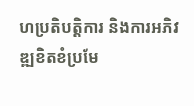ហប្រតិបត្តិការ និងការអភិវឌ្ឍខិតខំប្រមែ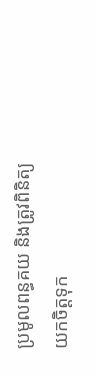ប្រមូលពន្ធគយ និងត្រូវពិនិត្យ យកចិត្តទុក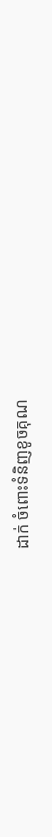ដាក់ ចំពោះទំនិញខូចគុណ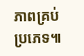ភាពគ្រប់ប្រភេទ៕